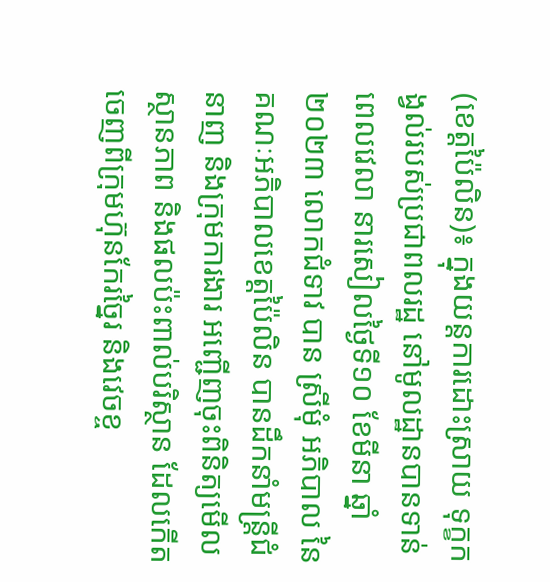(ខេត្តប៉ៃលិន)៖ ក្នុងយន្តការដោះស្រាយ ទុក្ខកង្វល់របស់ប្រជាពលរដ្ឋ នៅមូលដ្ឋានបានទាន់ពេលវេលា នារសៀលថ្ងៃទី១០ ខែមីនា ឆ្នាំ២០២៣ លោកជំទាវ បាន ស្រីមុំ អភិបាល នៃគណៈអភិបាលខេត្តប៉ៃលិន បានដឹកនាំមន្ត្រីជំនាញ និងក្រុមការងារ អញ្ជើញចុះពិនិត្យមើលស្ថានភាព និងផលប៉ះពាល់បរិស្ថាន ដែលកើតចេញពីក្រុមហ៊ុនកែរច្នៃរ និងវេចខ្ច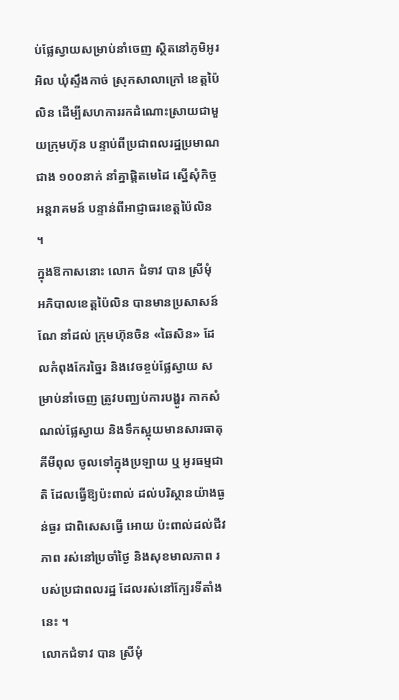ប់ផ្លែស្វាយសម្រាប់នាំចេញ ស្ថិតនៅភូមិអូរអិល ឃុំស្ទឹងកាច់ ស្រុកសាលាក្រៅ ខេត្តប៉ៃលិន ដើម្បីសហការរកដំណោះស្រាយជាមួយក្រុមហ៊ុន បន្ទាប់ពីប្រជាពលរដ្ឋប្រមាណជាង ១០០នាក់ នាំគ្នាផ្តិតមេដៃ ស្នើសុំកិច្ចអន្តរាគមន៍ បន្ទាន់ពីអាជ្ញាធរខេត្តប៉ៃលិន ។
ក្នុងឱកាសនោះ លោក ជំទាវ បាន ស្រីមុំ អភិបាលខេត្តប៉ៃលិន បានមានប្រសាសន៍ណែ នាំដល់ ក្រុមហ៊ុនចិន «ឆៃសិន» ដែលកំពុងកែរច្នៃរ និងវេចខ្ចប់ផ្លែស្វាយ សម្រាប់នាំចេញ ត្រូវបញ្ឈប់ការបង្ហូរ កាកសំណល់ផ្លែស្វាយ និងទឹកស្អុយមានសារធាតុគីមីពុល ចូលទៅក្នុងប្រឡាយ ឬ អូរធម្មជាតិ ដែលធ្វើឱ្យប៉ះពាល់ ដល់បរិស្ថានយ៉ាងធ្ងន់ធ្ងរ ជាពិសេសធ្វើ អោយ ប៉ះពាល់ដល់ជីវភាព រស់នៅប្រចាំថ្ងៃ និងសុខមាលភាព របស់ប្រជាពលរដ្ឋ ដែលរស់នៅក្បែរទីតាំងនេះ ។
លោកជំទាវ បាន ស្រីមុំ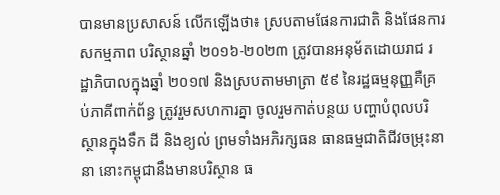បានមានប្រសាសន៍ លើកឡើងថា៖ ស្របតាមផែនការជាតិ និងផែនការសកម្មភាព បរិស្ថានឆ្នាំ ២០១៦-២០២៣ ត្រូវបានអនុម័តដោយរាជ រដ្ឋាភិបាលក្នុងឆ្នាំ ២០១៧ និងស្របតាមមាត្រា ៥៩ នៃរដ្ឋធម្មនុញ្ញគឺគ្រប់ភាគីពាក់ព័ន្ធ ត្រូវរួមសហការគ្នា ចូលរួមកាត់បន្ថយ បញ្ហាបំពុលបរិស្ថានក្នុងទឹក ដី និងខ្យល់ ព្រមទាំងអភិរក្សធន ធានធម្មជាតិជីវចម្រុះនានា នោះកម្ពុជានឹងមានបរិស្ថាន ធ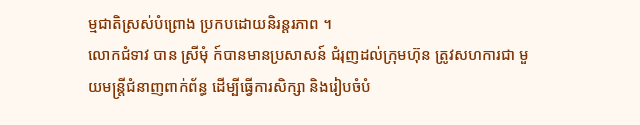ម្មជាតិស្រស់បំព្រោង ប្រកបដោយនិរន្តរភាព ។
លោកជំទាវ បាន ស្រីមុំ ក៍បានមានប្រសាសន៍ ជំរុញដល់ក្រុមហ៊ុន ត្រូវសហការជា មួយមន្ត្រីជំនាញពាក់ព័ន្ធ ដើម្បីធ្វើការសិក្សា និងរៀបចំបំ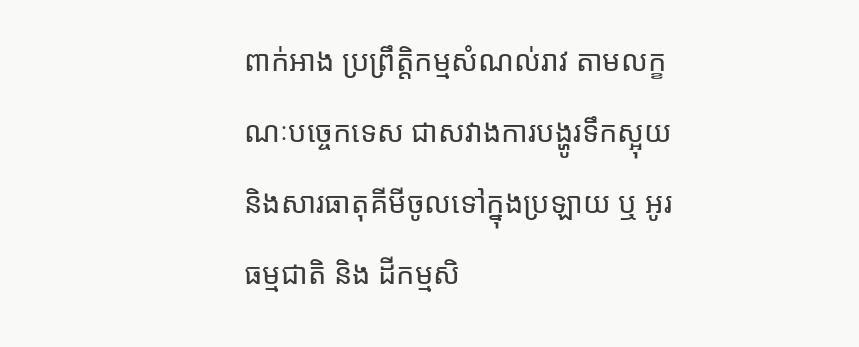ពាក់អាង ប្រព្រឹតិ្ដកម្មសំណល់រាវ តាមលក្ខណៈបច្ចេកទេស ជាសវាងការបង្ហូរទឹកស្អុយ និងសារធាតុគីមីចូលទៅក្នុងប្រឡាយ ឬ អូរធម្មជាតិ និង ដីកម្មសិ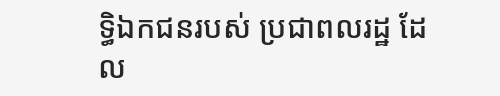ទ្ធិឯកជនរបស់ ប្រជាពលរដ្ឋ ដែល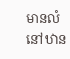មានលំនៅឋាន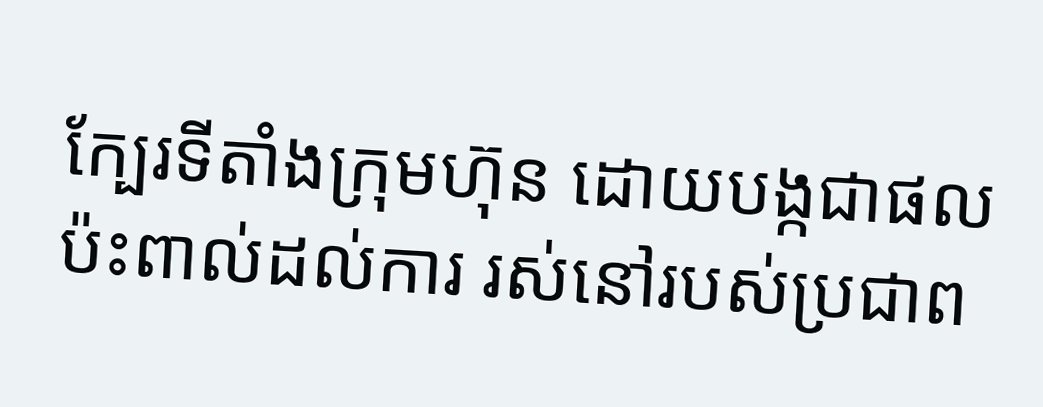ក្បែរទីតាំងក្រុមហ៊ុន ដោយបង្កជាផលប៉ះពាល់ដល់ការ រស់នៅរបស់ប្រជាព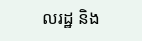លរដ្ឋ និង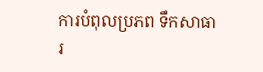ការបំពុលប្រភព ទឹកសាធារ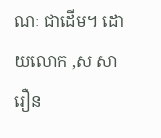ណៈ ជាដើម។ ដោយលោក ,ស សារឿន